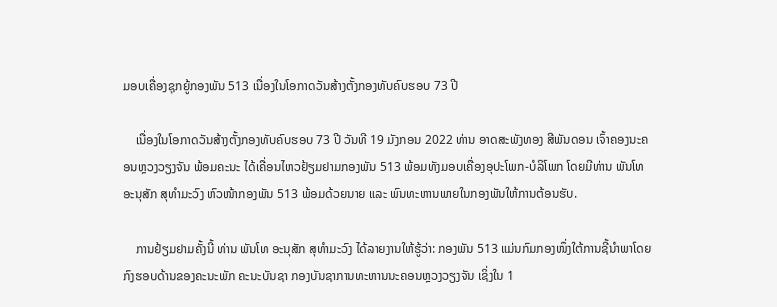ມອບເຄື່ອງຊຸກຍູ້ກອງພັນ 513 ເນື່ອງໃນໂອກາດວັນສ້າງຕັ້ງກອງທັບຄົບຮອບ 73 ປີ

    ເນື່ອງໃນໂອກາດວັນສ້າງຕັ້ງກອງທັບຄົບຮອບ 73 ປີ ວັນທີ 19 ມັງກອນ 2022 ທ່ານ ອາດສະພັງທອງ ສີພັນດອນ ເຈົ້າຄອງນະຄອນຫຼວງວຽງຈັນ ພ້ອມຄະນະ ໄດ້ເຄື່ອນໄຫວຢ້ຽມຢາມກອງພັນ 513 ພ້ອມທັງມອບເຄື່ອງອຸປະໂພກ-ບໍລິໂພກ ໂດຍມີທ່ານ ພັນໂທ ອະນຸສັກ ສຸທໍາມະວົງ ຫົວໜ້າກອງພັນ 513 ພ້ອມດ້ວຍນາຍ ແລະ ພົນທະຫານພາຍໃນກອງພັນໃຫ້ການຕ້ອນຮັບ.

    ການຢ້ຽມຢາມຄັ້ງນີ້ ທ່ານ ພັນໂທ ອະນຸສັກ ສຸທໍາມະວົງ ໄດ້ລາຍງານໃຫ້ຮູ້ວ່າ: ກອງພັນ 513 ແມ່ນກົມກອງໜຶ່ງໃຕ້ການຊີ້ນໍາພາໂດຍກົງຮອບດ້ານຂອງຄະນະພັກ ຄະນະບັນຊາ ກອງບັນຊາການທະຫານນະຄອນຫຼວງວຽງຈັນ ເຊິ່ງໃນ 1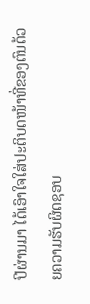ປີຜ່ານມາ ໄດ້ເອົາໃຈໃສ່ປະຕິບດໜ້າທີ່ຂອງຕົນດ້ວຍຄວາມຮັບຜິດຊອບ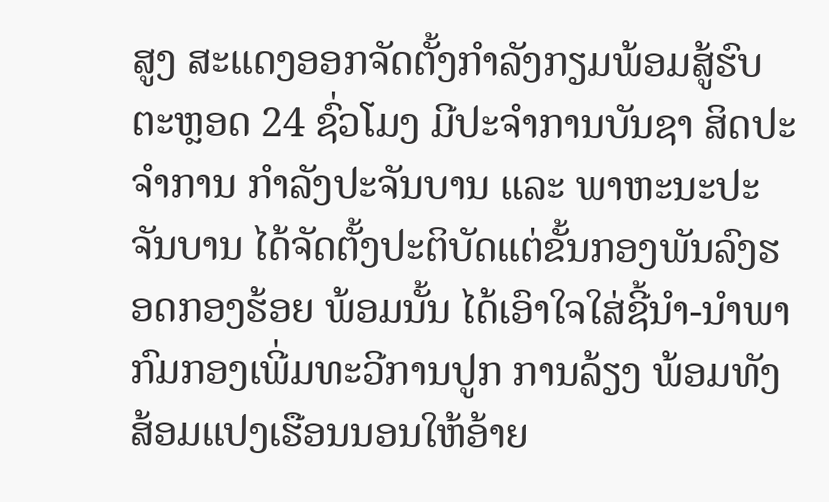ສູງ ສະແດງອອກຈັດຕັ້ງກໍາລັງກຽມພ້ອມສູ້ຮົບຕະຫຼອດ 24 ຊົ່ວໂມງ ມີປະຈໍາການບັນຊາ ສິດປະຈໍາການ ກໍາລັງປະຈັນບານ ແລະ ພາຫະນະປະຈັນບານ ໄດ້ຈັດຕັ້ງປະຕິບັດແຕ່ຂັ້ນກອງພັນລົງຮອດກອງຮ້ອຍ ພ້ອມນັ້ນ ໄດ້ເອົາໃຈໃສ່ຊີ້ນໍາ-ນໍາພາກົມກອງເພີ່ມທະວີການປູກ ການລ້ຽງ ພ້ອມທັງສ້ອມແປງເຮືອນນອນໃຫ້ອ້າຍ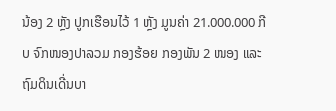ນ້ອງ 2 ຫຼັງ ປູກເຮືອນໄວ້ 1 ຫຼັງ ມູນຄ່າ 21.000.000 ກີບ ຈົກໜອງປາລວມ ກອງຮ້ອຍ ກອງພັນ 2 ໜອງ ແລະ ຖົມດິນເດີ່ນບາ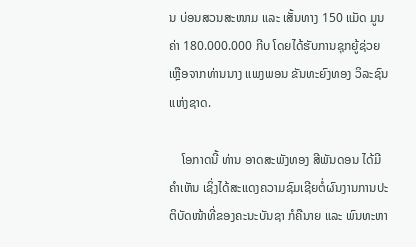ນ ບ່ອນສວນສະໜາມ ແລະ ເສັ້ນທາງ 150 ແມັດ ມູນຄ່າ 180.000.000 ກີບ ໂດຍໄດ້ຮັບການຊຸກຍູ້ຊ່ວຍເຫຼືອຈາກທ່ານນາງ ແພງພອນ ຂັນທະຍົງທອງ ວິລະຊົນແຫ່ງຊາດ.

    ໂອກາດນີ້ ທ່ານ ອາດສະພັງທອງ ສີພັນດອນ ໄດ້ມີຄໍາເຫັນ ເຊິ່ງໄດ້ສະແດງຄວາມຊົມເຊີຍຕໍ່ຜົນງານການປະຕິບັດໜ້າທີ່ຂອງຄະນະບັນຊາ ກໍຄືນາຍ ແລະ ພົນທະຫາ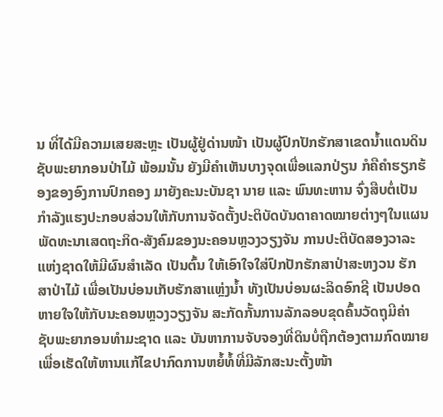ນ ທີ່ໄດ້ມີຄວາມເສຍສະຫຼະ ເປັນຜູ້ຢູ່ດ່ານໜ້າ ເປັນຜູ້ປົກປັກຮັກສາເຂດນໍ້າແດນດິນ ຊັບພະຍາກອນປ່າໄມ້ ພ້ອມນັ້ນ ຍັງມີຄໍາເຫັນບາງຈຸດເພື່ອແລກປ່ຽນ ກໍຄືຄໍາຮຽກຮ້ອງຂອງອົງການປົກຄອງ ມາຍັງຄະນະບັນຊາ ນາຍ ແລະ ພົນທະຫານ ຈົ່ງສືບຕໍ່ເປັນກໍາລັງແຮງປະກອບສ່ວນໃຫ້ກັບການຈັດຕັ້ງປະຕິບັດບັນດາຄາດໝາຍຕ່າງໆໃນແຜນພັດທະນາເສດຖະກິດ-ສັງຄົມຂອງນະຄອນຫຼວງວຽງຈັນ ການປະຕິບັດສອງວາລະແຫ່ງຊາດໃຫ້ມີຜົນສໍາເລັດ ເປັນຕົ້ນ ໃຫ້ເອົາໃຈໃສ່ປົກປັກຮັກສາປ່າສະຫງວນ ຮັກສາປ່າໄມ້ ເພື່ອເປັນບ່ອນເກັບຮັກສາແຫຼ່ງນໍ້າ ທັງເປັນບ່ອນຜະລິດອົກຊີ ເປັນປອດຫາຍໃຈໃຫ້ກັບນະຄອນຫຼວງວຽງຈັນ ສະກັດກັ້ນການລັກລອບຂຸດຄົ້ນວັດຖຸມີຄ່າ ຊັບພະຍາກອນທໍາມະຊາດ ແລະ ບັນຫາການຈັບຈອງທີ່ດິນບໍ່ຖືກຕ້ອງຕາມກົດໝາຍ ເພື່ອເຮັດໃຫ້ຫານແກ້ໄຂປາກົດການຫຍໍ້ທໍ້ທີ່ມີລັກສະນະຕັ້ງໜ້າ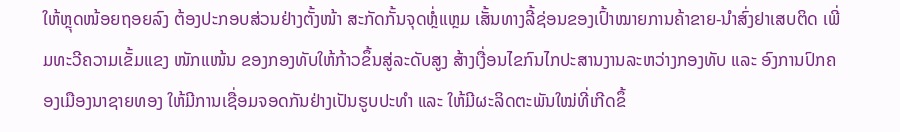ໃຫ້ຫຼຸດໜ້ອຍຖອຍລົງ ຕ້ອງປະກອບສ່ວນຢ່າງຕັ້ງໜ້າ ສະກັດກັ້ນຈຸດຫຼໍ່ແຫຼມ ເສັ້ນທາງລີ້ຊ່ອນຂອງເປົ້າໝາຍການຄ້າຂາຍ-ນໍາສົ່ງຢາເສບຕິດ ເພີ່ມທະວີຄວາມເຂັ້ມແຂງ ໜັກແໜ້ນ ຂອງກອງທັບໃຫ້ກ້າວຂຶ້ນສູ່ລະດັບສູງ ສ້າງເງື່ອນໄຂກົນໄກປະສານງານລະຫວ່າງກອງທັບ ແລະ ອົງການປົກຄອງເມືອງນາຊາຍທອງ ໃຫ້ມີການເຊື່ອມຈອດກັນຢ່າງເປັນຮູບປະທໍາ ແລະ ໃຫ້ມີຜະລິດຕະພັນໃໝ່ທີ່ເກີດຂຶ້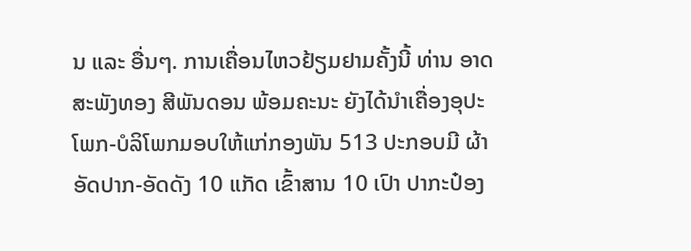ນ ແລະ ອື່ນໆ. ການເຄື່ອນໄຫວຢ້ຽມຢາມຄັ້ງນີ້ ທ່ານ ອາດສະພັງທອງ ສີພັນດອນ ພ້ອມຄະນະ ຍັງໄດ້ນໍາເຄື່ອງອຸປະໂພກ-ບໍລິໂພກມອບໃຫ້ແກ່ກອງພັນ 513 ປະກອບມີ ຜ້າອັດປາກ-ອັດດັງ 10 ແກັດ ເຂົ້າສານ 10 ເປົາ ປາກະປ໋ອງ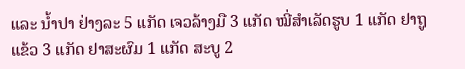ແລະ ນໍ້າປາ ຢ່າງລະ 5 ແກັດ ເຈວລ້າງມື 3 ແກັດ ໝີ່ສໍາເລັດຮູບ 1 ແກັດ ຢາຖູແຂ້ວ 3 ແກັດ ຢາສະຜົມ 1 ແກັດ ສະບູ 2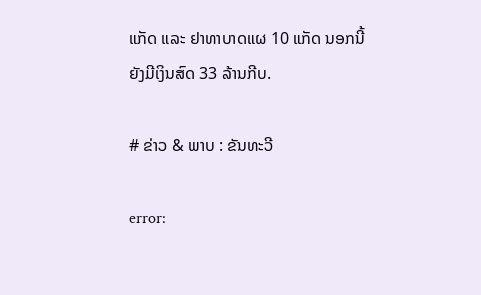ແກັດ ແລະ ຢາທາບາດແຜ 10 ແກັດ ນອກນີ້ ຍັງມີເງິນສົດ 33 ລ້ານກີບ.

# ຂ່າວ & ພາບ : ຂັນທະວີ

error: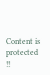Content is protected !!